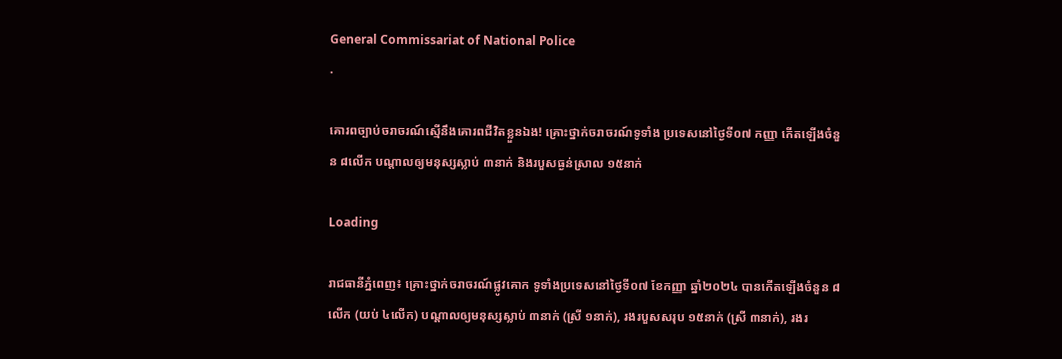General Commissariat of National Police
.

គោរពច្បាប់ចរាចរណ៍ស្មើនឹងគោរពជីវិតខ្លួនឯង! គ្រោះថ្នាក់ចរាចរណ៍ទូទាំង ប្រទេសនៅថ្ងៃទី០៧ កញ្ញា កើតឡើងចំនួន ៨លើក បណ្តាលឲ្យមនុស្សស្លាប់ ៣នាក់ និងរបួសធ្ងន់ស្រាល ១៥នាក់

Loading

រាជធានីភ្នំពេញ៖ គ្រោះថ្នាក់ចរាចរណ៍ផ្លូវគោក ទូទាំងប្រទេសនៅថ្ងៃទី០៧ ខែកញ្ញា ឆ្នាំ២០២៤ បានកើតឡើងចំនួន ៨លើក (យប់ ៤លើក) បណ្តាលឲ្យមនុស្សស្លាប់ ៣នាក់ (ស្រី ១នាក់), រងរបួសសរុប ១៥នាក់ (ស្រី ៣នាក់), រងរ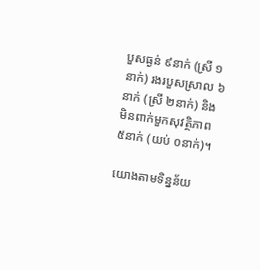បួសធ្ងន់ ៩នាក់ (ស្រី ១នាក់) រងរបួសស្រាល ៦នាក់ (ស្រី ២នាក់) និងមិនពាក់មួកសុវត្ថិភាព ៥នាក់ (យប់ ០នាក់)។

យោងតាមទិន្នន័យ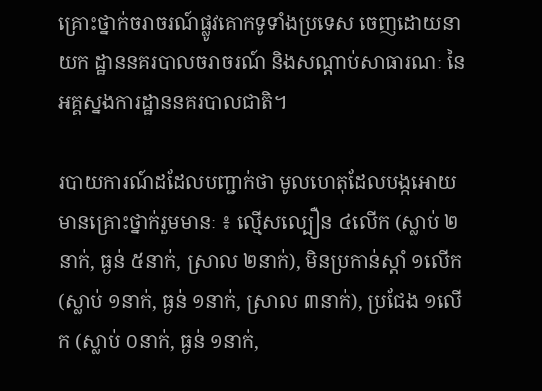គ្រោះថ្នាក់ចរាចរណ៍ផ្លូវគោកទូទាំងប្រទេស ចេញដោយនាយក ដ្ឋាននគរបាលចរាចរណ៍ និងសណ្តាប់សាធារណៈ នៃអគ្គស្នងការដ្ឋាននគរបាលជាតិ។

របាយការណ៍ដដែលបញ្ជាក់ថា មូលហេតុដែលបង្កអោយមានគ្រោះថ្នាក់រួមមានៈ ៖ ល្មើសល្បឿន ៤លើក (ស្លាប់ ២នាក់, ធ្ងន់ ៥នាក់, ស្រាល ២នាក់), មិនប្រកាន់ស្តាំ ១លើក (ស្លាប់ ១នាក់, ធ្ងន់ ១នាក់, ស្រាល ៣នាក់), ប្រជែង ១លើក (ស្លាប់ ០នាក់, ធ្ងន់ ១នាក់,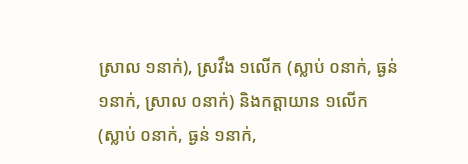ស្រាល ១នាក់), ស្រវឹង ១លើក (ស្លាប់ ០នាក់, ធ្ងន់ ១នាក់, ស្រាល ០នាក់) និងកត្តាយាន ១លើក (ស្លាប់ ០នាក់, ធ្ងន់ ១នាក់,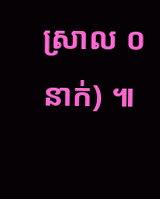ស្រាល ០នាក់) ៕